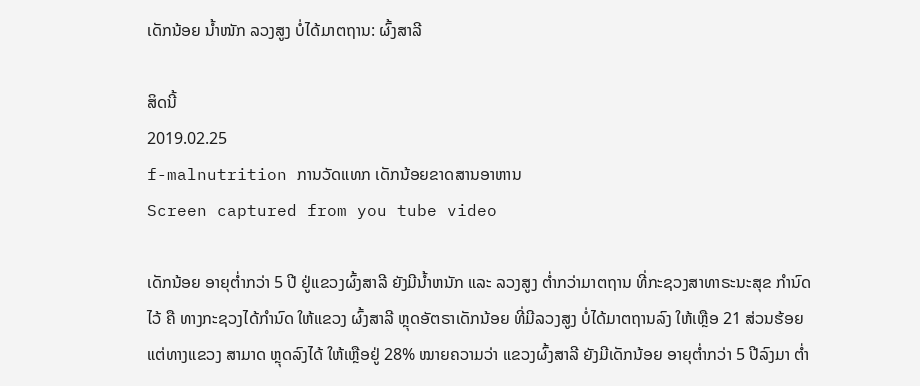ເດັກນ້ອຍ ນໍ້າໜັກ ລວງສູງ ບໍ່ໄດ້ມາຕຖານ: ຜົ້ງສາລີ

ສິດນີ້
2019.02.25
f-malnutrition ການວັດແທກ ເດັກນ້ອຍຂາດສານອາຫານ
Screen captured from you tube video

ເດັກນ້ອຍ ອາຍຸຕ່ຳກວ່າ 5 ປີ ຢູ່ແຂວງຜົ້ງສາລີ ຍັງມີນ້ຳຫນັກ ແລະ ລວງສູງ ຕ່ຳກວ່າມາຕຖານ ທີ່ກະຊວງສາທາຣະນະສຸຂ ກຳນົດໄວ້ ຄື ທາງກະຊວງໄດ້ກຳນົດ ໃຫ້ແຂວງ ຜົ້ງສາລີ ຫຼຸດອັຕຣາເດັກນ້ອຍ ທີ່ມີລວງສູງ ບໍ່ໄດ້ມາຕຖານລົງ ໃຫ້ເຫຼືອ 21 ສ່ວນຮ້ອຍ ແຕ່ທາງແຂວງ ສາມາດ ຫຼຸດລົງໄດ້ ໃຫ້ເຫຼືອຢູ່ 28% ໝາຍຄວາມວ່າ ແຂວງຜົ້ງສາລີ ຍັງມີເດັກນ້ອຍ ອາຍຸຕ່ຳກວ່າ 5 ປີລົງມາ ຕ່ຳ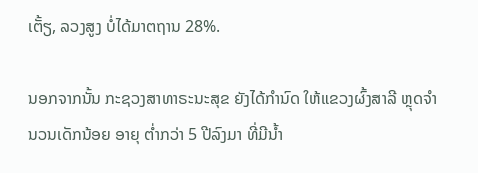ເຕັ້ຽ, ລວງສູງ ບໍ່ໄດ້ມາຕຖານ 28%.

ນອກຈາກນັ້ນ ກະຊວງສາທາຣະນະສຸຂ ຍັງໄດ້ກຳນົດ ໃຫ້ແຂວງຜົ້ງສາລີ ຫຼຸດຈຳນວນເດັກນ້ອຍ ອາຍຸ ຕ່ຳກວ່າ 5 ປີລົງມາ ທີ່ມີນ້ຳ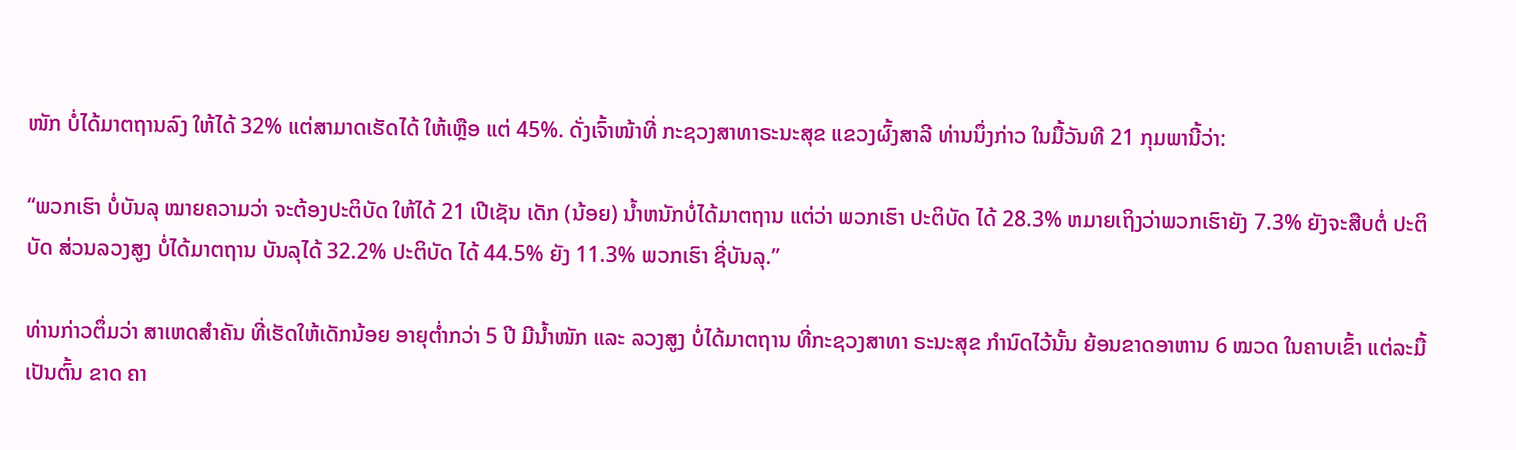ໜັກ ບໍ່ໄດ້ມາຕຖານລົງ ໃຫ້ໄດ້ 32% ແຕ່ສາມາດເຮັດໄດ້ ໃຫ້ເຫຼືອ ແຕ່ 45%. ດັ່ງເຈົ້າໜ້າທີ່ ກະຊວງສາທາຣະນະສຸຂ ແຂວງຜົ້ງສາລີ ທ່ານນຶ່ງກ່າວ ໃນມື້ວັນທີ 21 ກຸມພານີ້ວ່າ:

“ພວກເຮົາ ບໍ່ບັນລຸ ໝາຍຄວາມວ່າ ຈະຕ້ອງປະຕິບັດ ໃຫ້ໄດ້ 21 ເປີເຊັນ ເດັກ (ນ້ອຍ) ນ້ຳຫນັກບໍ່ໄດ້ມາຕຖານ ແຕ່ວ່າ ພວກເຮົາ ປະຕິບັດ ໄດ້ 28.3% ຫມາຍເຖິງວ່າພວກເຮົາຍັງ 7.3% ຍັງຈະສືບຕໍ່ ປະຕິບັດ ສ່ວນລວງສູງ ບໍ່ໄດ້ມາຕຖານ ບັນລຸໄດ້ 32.2% ປະຕິບັດ ໄດ້ 44.5% ຍັງ 11.3% ພວກເຮົາ ຊີ່ບັນລຸ.”

ທ່ານກ່າວຕຶ່ມວ່າ ສາເຫດສຳຄັນ ທີ່ເຮັດໃຫ້ເດັກນ້ອຍ ອາຍຸຕ່ຳກວ່າ 5 ປີ ມີນ້ຳໜັກ ແລະ ລວງສູງ ບໍ່ໄດ້ມາຕຖານ ທີ່ກະຊວງສາທາ ຣະນະສຸຂ ກຳນົດໄວ້ນັ້ນ ຍ້ອນຂາດອາຫານ 6 ໝວດ ໃນຄາບເຂົ້າ ແຕ່ລະມື້ ເປັນຕົ້ນ ຂາດ ຄາ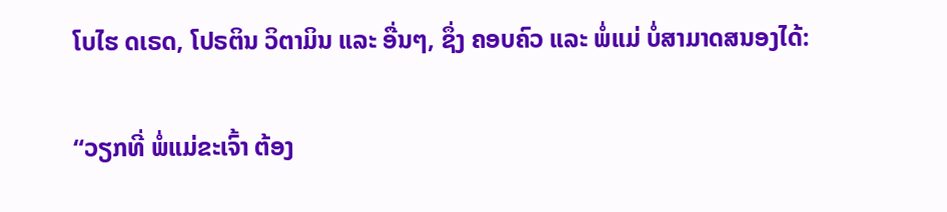ໂບໄຮ ດເຣດ, ໂປຣຕິນ ວິຕາມິນ ແລະ ອື່ນໆ, ຊຶ່ງ ຄອບຄົວ ແລະ ພໍ່ແມ່ ບໍ່ສາມາດສນອງໄດ້:

“ວຽກທີ່ ພໍ່ແມ່ຂະເຈົ້າ ຕ້ອງ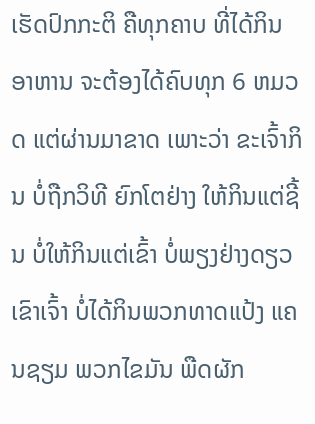ເຮັດປົກກະຕິ ຄືທຸກຄາບ ທີ່ໄດ້ກິນອາຫານ ຈະຕ້ອງໄດ້ຄົບທຸກ 6 ຫມວດ ແຕ່ຜ່ານມາຂາດ ເພາະວ່າ ຂະເຈົ້າກິນ ບໍ່ຖືກວິທີ ຍົກໂຕຢ່າງ ໃຫ້ກິນແຕ່ຊີ້ນ ບໍ່ໃຫ້ກິນແຕ່ເຂົ້າ ບໍ່ພຽງຢ່າງດຽວ ເຂົາເຈົ້າ ບໍ່ໄດ້ກິນພວກທາດແປ້ງ ແຄນຊຽມ ພວກໄຂມັນ ພືດຜັກ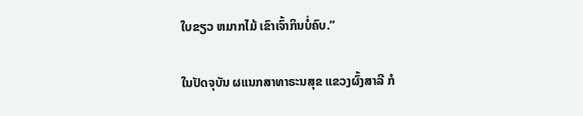ໃບຂຽວ ຫມາກໄມ້ ເຂົາເຈົ້າກິນບໍ່ຄົບ.”

ໃນປັດຈຸບັນ ຜແນກສາທາຣະນສຸຂ ແຂວງຜົ້ງສາລີ ກໍ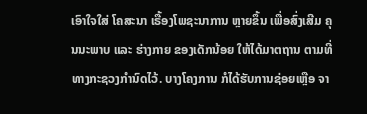ເອົາໃຈໃສ່ ໂຄສະນາ ເຣື້ອງໂພຊະນາການ ຫຼາຍຂຶ້ນ ເພື່ອສົ່ງເສີມ ຄຸນນະພາບ ແລະ ຮ່າງກາຍ ຂອງເດັກນ້ອຍ ໃຫ້ໄດ້ມາຕຖານ ຕາມທີ່ ທາງກະຊວງກຳນົດໄວ້. ບາງໂຄງການ ກໍໄດ້ຮັບການຊ່ອຍເຫຼືອ ຈາ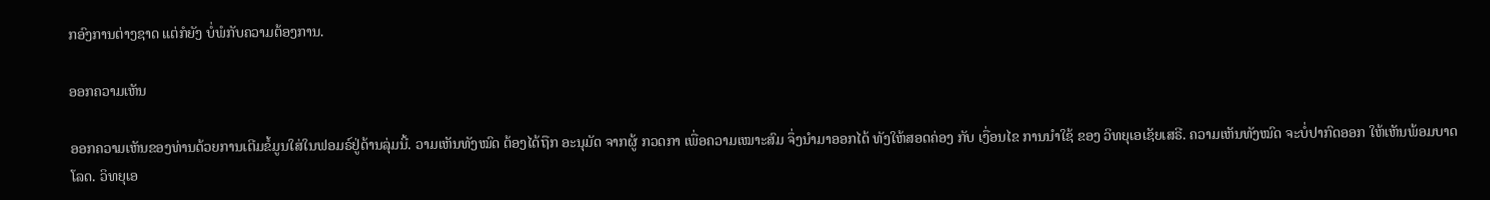ກອົງການຕ່າງຊາດ ແຕ່ກໍຍັງ ບໍ່ພໍກັບຄວາມຕ້ອງການ.

ອອກຄວາມເຫັນ

ອອກຄວາມເຫັນຂອງທ່ານດ້ວຍການເຕີມຂໍ້ມູນໃສ່ໃນຟອມຣ໌ຢູ່ດ້ານລຸ່ມນີ້. ວາມເຫັນທັງໝົດ ຕ້ອງໄດ້ຖືກ ອະນຸມັດ ຈາກຜູ້ ກວດກາ ເພື່ອຄວາມເໝາະສົມ ຈຶ່ງນໍາມາອອກໄດ້ ທັງໃຫ້ສອດຄ່ອງ ກັບ ເງື່ອນໄຂ ການນຳໃຊ້ ຂອງ ວິທຍຸເອເຊັຍເສຣີ. ຄວາມເຫັນທັງໝົດ ຈະບໍ່ປາກົດອອກ ໃຫ້ເຫັນພ້ອມບາດໂລດ. ວິທຍຸເອ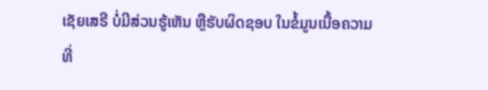ເຊັຍເສຣີ ບໍ່ມີສ່ວນຮູ້ເຫັນ ຫຼືຮັບຜິດຊອບ ໃນຂໍ້ມູນເນື້ອຄວາມ ທີ່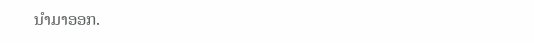ນໍາມາອອກ.